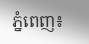ភ្នំពេញ៖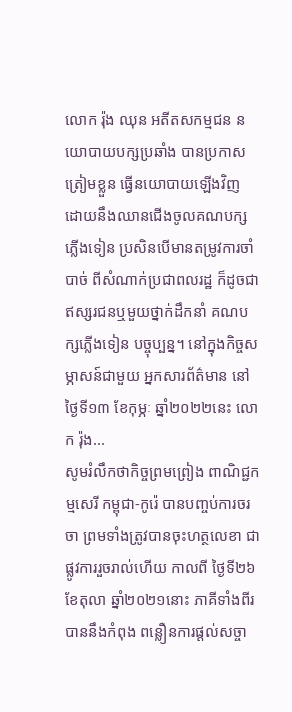លោក រ៉ុង ឈុន អតីតសកម្មជន នយោបាយបក្សប្រឆាំង បានប្រកាសត្រៀមខ្លួន ធ្វើនយោបាយឡើងវិញ ដោយនឹងឈានជើងចូលគណបក្ស ភ្លើងទៀន ប្រសិនបើមានតម្រូវការចាំបាច់ ពីសំណាក់ប្រជាពលរដ្ឋ ក៏ដូចជាឥស្សរជនឬមួយថ្នាក់ដឹកនាំ គណបក្សភ្លើងទៀន បច្ចុប្បន្ន។ នៅក្នុងកិច្ចសម្ភាសន៍ជាមួយ អ្នកសារព័ត៌មាន នៅថ្ងៃទី១៣ ខែកុម្ភៈ ឆ្នាំ២០២២នេះ លោក រ៉ុង...
សូមរំលឹកថាកិច្ចព្រមព្រៀង ពាណិជ្ជកម្មសេរី កម្ពុជា-កូរ៉េ បានបញ្ចប់ការចរចា ព្រមទាំងត្រូវបានចុះហត្ថលេខា ជាផ្លូវការរួចរាល់ហើយ កាលពី ថ្ងៃទី២៦ ខែតុលា ឆ្នាំ២០២១នោះ ភាគីទាំងពីរ បាននឹងកំពុង ពន្លឿនការផ្ដល់សច្ចា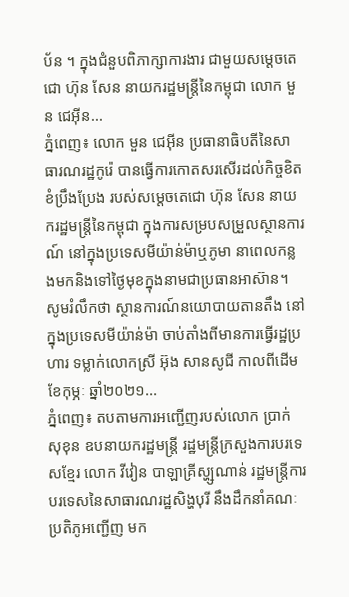ប័ន ។ ក្នុងជំនួបពិភាក្សាការងារ ជាមួយសម្ដេចតេជោ ហ៊ុន សែន នាយករដ្ឋមន្រ្តីនៃកម្ពុជា លោក មួន ជេអ៊ីន...
ភ្នំពេញ៖ លោក មួន ជេអ៊ីន ប្រធានាធិបតីនៃសាធារណរដ្ឋកូរ៉េ បានធ្វើការកោតសរសើរដល់កិច្ចខិតខំប្រឹងប្រែង របស់សម្ដេចតេជោ ហ៊ុន សែន នាយករដ្ឋមន្រ្តីនៃកម្ពុជា ក្នុងការសម្របសម្រួលស្ថានការណ៍ នៅក្នុងប្រទេសមីយ៉ាន់ម៉ាឬភូមា នាពេលកន្លងមកនិងទៅថ្ងៃមុខក្នុងនាមជាប្រធានអាស៊ាន។ សូមរំលឹកថា ស្ថានការណ៍នយោបាយតានតឹង នៅក្នុងប្រទេសមីយ៉ាន់ម៉ា ចាប់តាំងពីមានការធ្វើរដ្ឋប្រហារ ទម្លាក់លោកស្រី អ៊ុង សានសូជី កាលពីដើមខែកុម្ភៈ ឆ្នាំ២០២១...
ភ្នំពេញ៖ តបតាមការអញ្ជើញរបស់លោក ប្រាក់ សុខុន ឧបនាយករដ្ឋមន្រ្តី រដ្ឋមន្រ្តីក្រសួងការបរទេសខ្មែរ លោក វីវៀន បាឡាគ្រីស្ហ្សណាន់ រដ្ឋមន្រ្តីការបរទេសនៃសាធារណរដ្ឋសិង្ហបុរី នឹងដឹកនាំគណៈប្រតិភូអញ្ជើញ មក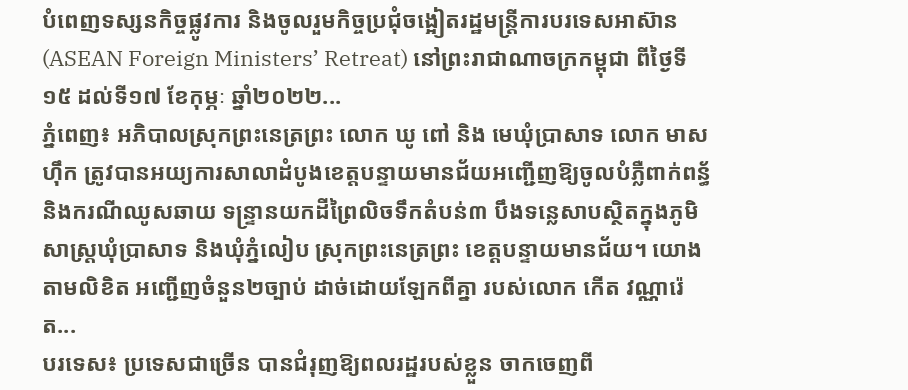បំពេញទស្សនកិច្ចផ្លូវការ និងចូលរួមកិច្ចប្រជុំចង្អៀតរដ្ឋមន្រ្តីការបរទេសអាស៊ាន (ASEAN Foreign Ministers’ Retreat) នៅព្រះរាជាណាចក្រកម្ពុជា ពីថ្ងៃទី១៥ ដល់ទី១៧ ខែកុម្ភៈ ឆ្នាំ២០២២...
ភ្នំពេញ៖ អភិបាលស្រុកព្រះនេត្រព្រះ លោក ឃូ ពៅ និង មេឃុំប្រាសាទ លោក មាស ហ៊ឹក ត្រូវបានអយ្យការសាលាដំបូងខេត្តបន្ទាយមានជ័យអញ្ជើញឱ្យចូលបំភ្លឺពាក់ពន្ធ័និងករណីឈូសឆាយ ទន្ទ្រានយកដីព្រៃលិចទឹកតំបន់៣ បឹងទន្លេសាបស្ថិតក្នុងភូមិសាស្ត្រឃុំប្រាសាទ និងឃុំភ្នំលៀប ស្រុកព្រះនេត្រព្រះ ខេត្តបន្ទាយមានជ័យ។ យោងតាមលិខិត អញ្ជើញចំនួន២ច្បាប់ ដាច់ដោយឡែកពីគ្នា របស់លោក កើត វណ្ណារ៉េត...
បរទេស៖ ប្រទេសជាច្រើន បានជំរុញឱ្យពលរដ្ឋរបស់ខ្លួន ចាកចេញពី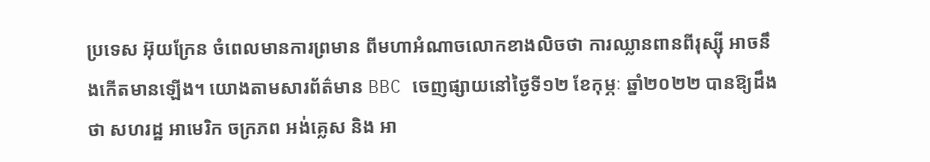ប្រទេស អ៊ុយក្រែន ចំពេលមានការព្រមាន ពីមហាអំណាចលោកខាងលិចថា ការឈ្លានពានពីរុស្ស៊ី អាចនឹងកើតមានឡើង។ យោងតាមសារព័ត៌មាន BBC ចេញផ្សាយនៅថ្ងៃទី១២ ខែកុម្ភៈ ឆ្នាំ២០២២ បានឱ្យដឹងថា សហរដ្ឋ អាមេរិក ចក្រភព អង់គ្លេស និង អា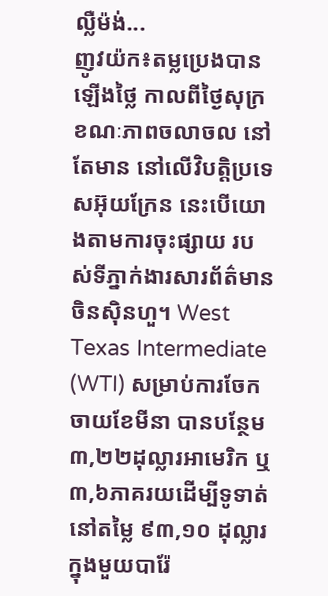ល្លឺម៉ង់...
ញូវយ៉ក៖តម្លប្រេងបានឡើងថ្លៃ កាលពីថ្ងៃសុក្រ ខណៈភាពចលាចល នៅតែមាន នៅលើវិបត្ដិប្រទេសអ៊ុយក្រែន នេះបើយោងតាមការចុះផ្សាយ របស់ទីភ្នាក់ងារសារព័ត៌មានចិនស៊ិនហួ។ West Texas Intermediate (WTI) សម្រាប់ការចែកចាយខែមីនា បានបន្ថែម ៣,២២ដុល្លារអាមេរិក ឬ ៣,៦ភាគរយដើម្បីទូទាត់នៅតម្លៃ ៩៣,១០ ដុល្លារក្នុងមួយបារ៉ែ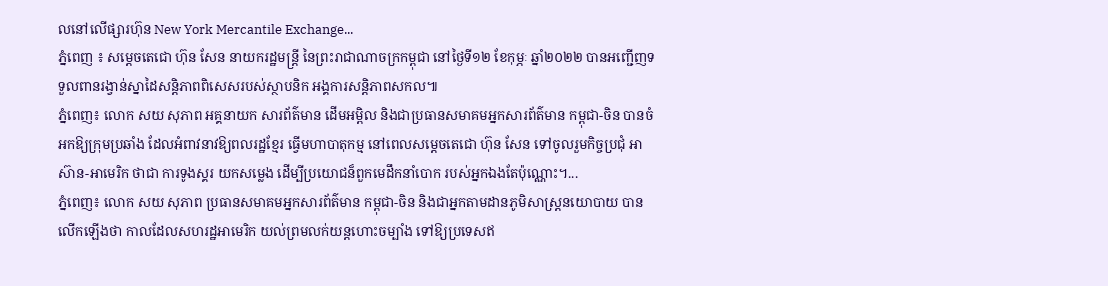លនៅលើផ្សារហ៊ុន New York Mercantile Exchange...
ភ្នំពេញ ៖ សម្តេចតេជោ ហ៊ុន សែន នាយករដ្ឋមន្រ្តី នៃព្រះរាជាណាចក្រកម្ពុជា នៅថ្ងៃទី១២ ខែកុម្ភៈ ឆ្នាំ២០២២ បានអញ្ជើញទទួលពានរង្វាន់ស្នាដៃសន្តិភាពពិសេសរបស់ស្ថាបនិក អង្គការសន្តិភាពសកល៕
ភ្នំពេញ៖ លោក សយ សុភាព អគ្គនាយក សារព័ត៌មាន ដើមអម្ពិល និងជាប្រធានសមាគមអ្នកសារព័ត៌មាន កម្ពុជា-ចិន បានចំអកឱ្យក្រុមប្រឆាំង ដែលអំពាវនាវឱ្យពលរដ្ឋខ្មែរ ធ្វើមហាបាតុកម្ម នៅពេលសម្ដេចតេជោ ហ៊ុន សែន ទៅចូលរួមកិច្ចប្រជុំ អាស៊ាន-អាមេរិក ថាជា ការទូងស្គរ យកសម្លេង ដើម្បីប្រយោជន៏ពួកមេដឹកនាំបោក របស់អ្នកឯងតែប៉ុណ្ណោះ។...
ភ្នំពេញ៖ លោក សយ សុភាព ប្រធានសមាគមអ្នកសារព័ត៌មាន កម្ពុជា-ចិន និងជាអ្នកតាមដានភូមិសាស្រ្តនយោបាយ បានលើកឡើងថា កាលដែលសហរដ្ឋអាមេរិក យល់ព្រមលក់យន្ដហោះចម្បាំង ទៅឱ្យប្រទេសឥ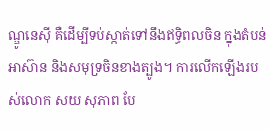ណ្ឌូនេស៊ី គឺដើម្បីទប់ស្កាត់ទៅនឹងឥទ្ធិពលចិន ក្នុងតំបន់អាស៊ាន និងសមុទ្រចិនខាងត្បូង។ ការលើកឡើងរបស់លោក សយ សុភាព បែ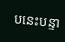បនេះបន្ទា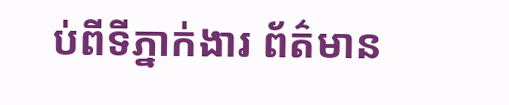ប់ពីទីភ្នាក់ងារ ព័ត៌មាន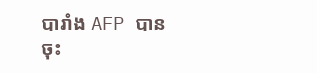បារាំង AFP បានចុះ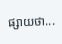ផ្សាយថា...